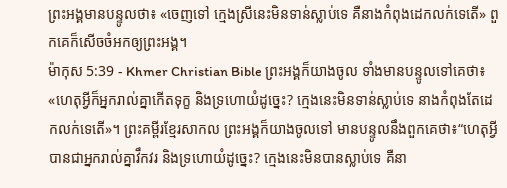ព្រះអង្គមានបន្ទូលថា៖ «ចេញទៅ ក្មេងស្រីនេះមិនទាន់ស្លាប់ទេ គឺនាងកំពុងដេកលក់ទេតើ» ពួកគេក៏សើចចំអកឲ្យព្រះអង្គ។
ម៉ាកុស 5:39 - Khmer Christian Bible ព្រះអង្គក៏យាងចូល ទាំងមានបន្ទូលទៅគេថា៖ «ហេតុអ្វីក៏អ្នករាល់គ្នាកើតទុក្ខ និងទ្រហោយំដូច្នេះ? ក្មេងនេះមិនទាន់ស្លាប់ទេ នាងកំពុងតែដេកលក់ទេតើ»។ ព្រះគម្ពីរខ្មែរសាកល ព្រះអង្គក៏យាងចូលទៅ មានបន្ទូលនឹងពួកគេថា៖“ហេតុអ្វីបានជាអ្នករាល់គ្នាវឹកវរ និងទ្រហោយំដូច្នេះ? ក្មេងនេះមិនបានស្លាប់ទេ គឺនា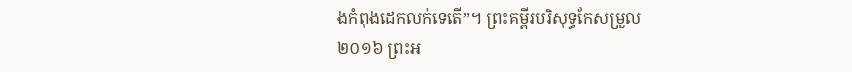ងកំពុងដេកលក់ទេតើ”។ ព្រះគម្ពីរបរិសុទ្ធកែសម្រួល ២០១៦ ព្រះអ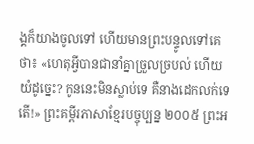ង្គក៏យាងចូលទៅ ហើយមានព្រះបន្ទូលទៅគេថា៖ «ហេតុអ្វីបានជានាំគ្នាច្រួលច្របល់ ហើយយំដូច្នេះ? កូននេះមិនស្លាប់ទេ គឺនាងដេកលក់ទេតើ!» ព្រះគម្ពីរភាសាខ្មែរបច្ចុប្បន្ន ២០០៥ ព្រះអ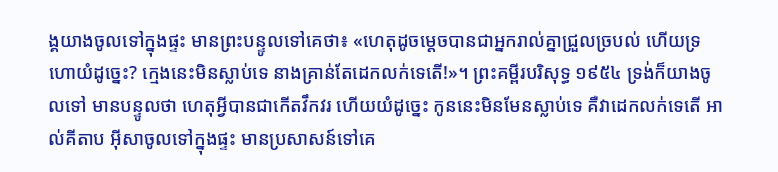ង្គយាងចូលទៅក្នុងផ្ទះ មានព្រះបន្ទូលទៅគេថា៖ «ហេតុដូចម្ដេចបានជាអ្នករាល់គ្នាជ្រួលច្របល់ ហើយទ្រហោយំដូច្នេះ? ក្មេងនេះមិនស្លាប់ទេ នាងគ្រាន់តែដេកលក់ទេតើ!»។ ព្រះគម្ពីរបរិសុទ្ធ ១៩៥៤ ទ្រង់ក៏យាងចូលទៅ មានបន្ទូលថា ហេតុអ្វីបានជាកើតវឹកវរ ហើយយំដូច្នេះ កូននេះមិនមែនស្លាប់ទេ គឺវាដេកលក់ទេតើ អាល់គីតាប អ៊ីសាចូលទៅក្នុងផ្ទះ មានប្រសាសន៍ទៅគេ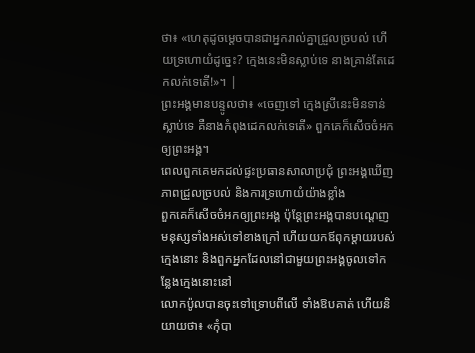ថា៖ «ហេតុដូចម្ដេចបានជាអ្នករាល់គ្នាជ្រួលច្របល់ ហើយទ្រហោយំដូច្នេះ? ក្មេងនេះមិនស្លាប់ទេ នាងគ្រាន់តែដេកលក់ទេតើ!»។ |
ព្រះអង្គមានបន្ទូលថា៖ «ចេញទៅ ក្មេងស្រីនេះមិនទាន់ស្លាប់ទេ គឺនាងកំពុងដេកលក់ទេតើ» ពួកគេក៏សើចចំអកឲ្យព្រះអង្គ។
ពេលពួកគេមកដល់ផ្ទះប្រធានសាលាប្រជុំ ព្រះអង្គឃើញភាពជ្រួលច្របល់ និងការទ្រហោយំយ៉ាងខ្លាំង
ពួកគេក៏សើចចំអកឲ្យព្រះអង្គ ប៉ុន្ដែព្រះអង្គបានបណ្ដេញមនុស្សទាំងអស់ទៅខាងក្រៅ ហើយយកឪពុកម្ដាយរបស់ក្មេងនោះ និងពួកអ្នកដែលនៅជាមួយព្រះអង្គចូលទៅកន្លែងក្មេងនោះនៅ
លោកប៉ូលបានចុះទៅទ្រោបពីលើ ទាំងឱបគាត់ ហើយនិយាយថា៖ «កុំបា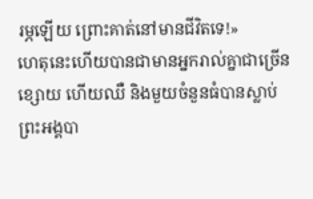រម្ភឡើយ ព្រោះគាត់នៅមានជីវិតទេ!»
ហេតុនេះហើយបានជាមានអ្នករាល់គ្នាជាច្រើនខ្សោយ ហើយឈឺ និងមួយចំនួនធំបានស្លាប់
ព្រះអង្គបា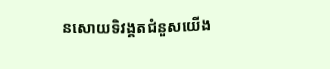នសោយទិវង្គតជំនួសយើង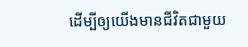ដើម្បីឲ្យយើងមានជីវិតជាមួយ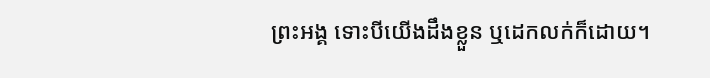ព្រះអង្គ ទោះបីយើងដឹងខ្លួន ឬដេកលក់ក៏ដោយ។